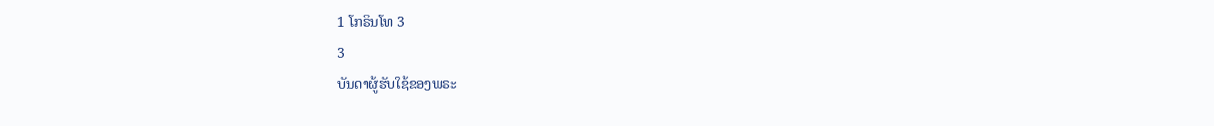1 ໂກຣິນໂທ 3
3
ບັນດາຜູ້ຮັບໃຊ້ຂອງພຣະ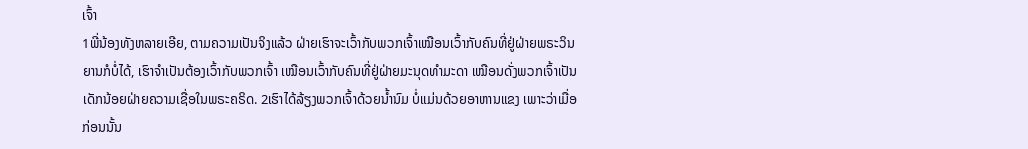ເຈົ້າ
1ພີ່ນ້ອງທັງຫລາຍເອີຍ, ຕາມຄວາມເປັນຈິງແລ້ວ ຝ່າຍເຮົາຈະເວົ້າກັບພວກເຈົ້າເໝືອນເວົ້າກັບຄົນທີ່ຢູ່ຝ່າຍພຣະວິນຍານກໍບໍ່ໄດ້, ເຮົາຈຳເປັນຕ້ອງເວົ້າກັບພວກເຈົ້າ ເໝືອນເວົ້າກັບຄົນທີ່ຢູ່ຝ່າຍມະນຸດທຳມະດາ ເໝືອນດັ່ງພວກເຈົ້າເປັນເດັກນ້ອຍຝ່າຍຄວາມເຊື່ອໃນພຣະຄຣິດ. 2ເຮົາໄດ້ລ້ຽງພວກເຈົ້າດ້ວຍນໍ້ານົມ ບໍ່ແມ່ນດ້ວຍອາຫານແຂງ ເພາະວ່າເມື່ອກ່ອນນັ້ນ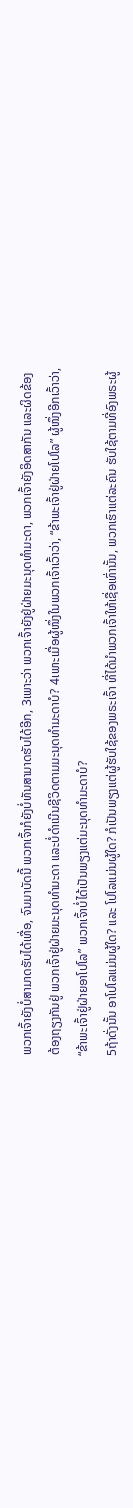ພວກເຈົ້າຍັງບໍ່ສາມາດຮັບໄດ້ເທື່ອ, ຈົນມາບັດນີ້ ພວກເຈົ້າກໍຍັງບໍ່ທັນສາມາດຮັບໄດ້ອີກ, 3ເພາະວ່າ ພວກເຈົ້າຍັງຢູ່ຝ່າຍມະນຸດທຳມະດາ, ພວກເຈົ້າຍັງອິດສາກັນ ແລະຜິດຂ້ອງຕ້ອງຖຽງກັນຢູ່ ພວກເຈົ້າຢູ່ຝ່າຍມະນຸດທຳມະດາ ແລະບໍ່ດຳເນີນຊີວິດຕາມມະນຸດທຳມະດາບໍ? 4ເພາະເມື່ອຜູ້ໜຶ່ງໃນພວກເຈົ້າເວົ້າວ່າ, “ຂ້າພະເຈົ້າຢູ່ຝ່າຍໂປໂລ” ຜູ້ໜຶ່ງອີກເວົ້າວ່າ, “ຂ້າພະເຈົ້າຢູ່ຝ່າຍອາໂປໂລ” ພວກເຈົ້າບໍ່ໄດ້ເປັນພຽງແຕ່ມະນຸດທຳມະດາບໍ?
5ຖ້າດັ່ງນັ້ນ ອາໂປໂລແມ່ນຜູ້ໃດ? ແລະ ໂປໂລແມ່ນຜູ້ໃດ? ກໍເປັນພຽງແຕ່ຜູ້ຮັບໃຊ້ຂອງພຣະເຈົ້າ ທີ່ໄດ້ນຳພວກເຈົ້າໃຫ້ເຊື່ອເທົ່ານັ້ນ, ພວກເຮົາແຕ່ລະຄົນ ຮັບໃຊ້ຕາມທີ່ອົງພຣະຜູ້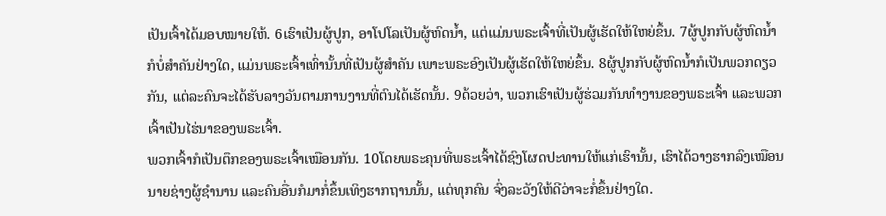ເປັນເຈົ້າໄດ້ມອບໝາຍໃຫ້. 6ເຮົາເປັນຜູ້ປູກ, ອາໂປໂລເປັນຜູ້ຫົດນໍ້າ, ແຕ່ແມ່ນພຣະເຈົ້າທີ່ເປັນຜູ້ເຮັດໃຫ້ໃຫຍ່ຂຶ້ນ. 7ຜູ້ປູກກັບຜູ້ຫົດນໍ້າກໍບໍ່ສຳຄັນຢ່າງໃດ, ແມ່ນພຣະເຈົ້າເທົ່ານັ້ນທີ່ເປັນຜູ້ສຳຄັນ ເພາະພຣະອົງເປັນຜູ້ເຮັດໃຫ້ໃຫຍ່ຂຶ້ນ. 8ຜູ້ປູກກັບຜູ້ຫົດນໍ້າກໍເປັນພວກດຽວກັນ, ແຕ່ລະຄົນຈະໄດ້ຮັບລາງວັນຕາມການງານທີ່ຕົນໄດ້ເຮັດນັ້ນ. 9ດ້ວຍວ່າ, ພວກເຮົາເປັນຜູ້ຮ່ວມກັນທຳງານຂອງພຣະເຈົ້າ ແລະພວກເຈົ້າເປັນໄຮ່ນາຂອງພຣະເຈົ້າ.
ພວກເຈົ້າກໍເປັນຕຶກຂອງພຣະເຈົ້າເໝືອນກັນ. 10ໂດຍພຣະຄຸນທີ່ພຣະເຈົ້າໄດ້ຊົງໂຜດປະທານໃຫ້ແກ່ເຮົານັ້ນ, ເຮົາໄດ້ວາງຮາກລົງເໝືອນນາຍຊ່າງຜູ້ຊຳນານ ແລະຄົນອື່ນກໍມາກໍ່ຂຶ້ນເທິງຮາກຖານນັ້ນ, ແຕ່ທຸກຄົນ ຈົ່ງລະວັງໃຫ້ດີວ່າຈະກໍ່ຂຶ້ນຢ່າງໃດ.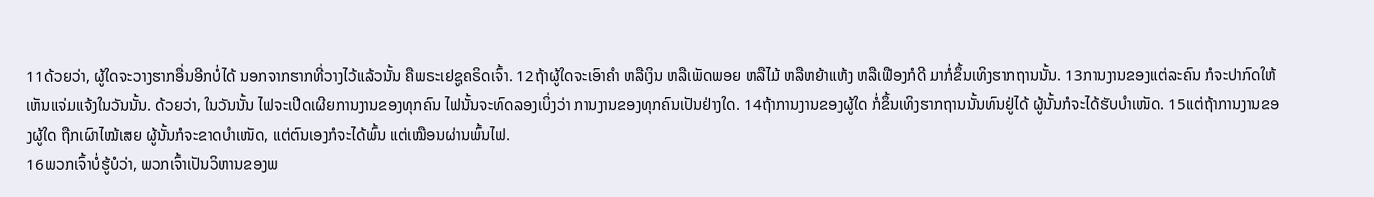11ດ້ວຍວ່າ, ຜູ້ໃດຈະວາງຮາກອື່ນອີກບໍ່ໄດ້ ນອກຈາກຮາກທີ່ວາງໄວ້ແລ້ວນັ້ນ ຄືພຣະເຢຊູຄຣິດເຈົ້າ. 12ຖ້າຜູ້ໃດຈະເອົາຄຳ ຫລືເງິນ ຫລືເພັດພອຍ ຫລືໄມ້ ຫລືຫຍ້າແຫ້ງ ຫລືເຟືອງກໍດີ ມາກໍ່ຂຶ້ນເທິງຮາກຖານນັ້ນ. 13ການງານຂອງແຕ່ລະຄົນ ກໍຈະປາກົດໃຫ້ເຫັນແຈ່ມແຈ້ງໃນວັນນັ້ນ. ດ້ວຍວ່າ, ໃນວັນນັ້ນ ໄຟຈະເປີດເຜີຍການງານຂອງທຸກຄົນ ໄຟນັ້ນຈະທົດລອງເບິ່ງວ່າ ການງານຂອງທຸກຄົນເປັນຢ່າງໃດ. 14ຖ້າການງານຂອງຜູ້ໃດ ກໍ່ຂຶ້ນເທິງຮາກຖານນັ້ນທົນຢູ່ໄດ້ ຜູ້ນັ້ນກໍຈະໄດ້ຮັບບຳເໜັດ. 15ແຕ່ຖ້າການງານຂອງຜູ້ໃດ ຖືກເຜົາໄໝ້ເສຍ ຜູ້ນັ້ນກໍຈະຂາດບຳເໜັດ, ແຕ່ຕົນເອງກໍຈະໄດ້ພົ້ນ ແຕ່ເໝືອນຜ່ານພົ້ນໄຟ.
16ພວກເຈົ້າບໍ່ຮູ້ບໍວ່າ, ພວກເຈົ້າເປັນວິຫານຂອງພ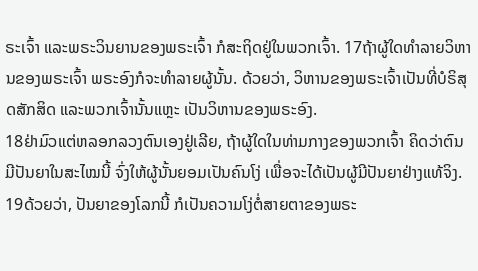ຣະເຈົ້າ ແລະພຣະວິນຍານຂອງພຣະເຈົ້າ ກໍສະຖິດຢູ່ໃນພວກເຈົ້າ. 17ຖ້າຜູ້ໃດທຳລາຍວິຫານຂອງພຣະເຈົ້າ ພຣະອົງກໍຈະທຳລາຍຜູ້ນັ້ນ. ດ້ວຍວ່າ, ວິຫານຂອງພຣະເຈົ້າເປັນທີ່ບໍຣິສຸດສັກສິດ ແລະພວກເຈົ້ານັ້ນແຫຼະ ເປັນວິຫານຂອງພຣະອົງ.
18ຢ່າມົວແຕ່ຫລອກລວງຕົນເອງຢູ່ເລີຍ, ຖ້າຜູ້ໃດໃນທ່າມກາງຂອງພວກເຈົ້າ ຄິດວ່າຕົນມີປັນຍາໃນສະໄໝນີ້ ຈົ່ງໃຫ້ຜູ້ນັ້ນຍອມເປັນຄົນໂງ່ ເພື່ອຈະໄດ້ເປັນຜູ້ມີປັນຍາຢ່າງແທ້ຈິງ. 19ດ້ວຍວ່າ, ປັນຍາຂອງໂລກນີ້ ກໍເປັນຄວາມໂງ່ຕໍ່ສາຍຕາຂອງພຣະ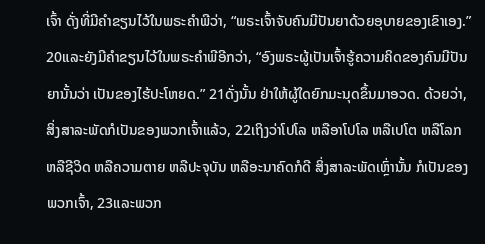ເຈົ້າ ດັ່ງທີ່ມີຄຳຂຽນໄວ້ໃນພຣະຄຳພີວ່າ, “ພຣະເຈົ້າຈັບຄົນມີປັນຍາດ້ວຍອຸບາຍຂອງເຂົາເອງ.” 20ແລະຍັງມີຄຳຂຽນໄວ້ໃນພຣະຄຳພີອີກວ່າ, “ອົງພຣະຜູ້ເປັນເຈົ້າຮູ້ຄວາມຄິດຂອງຄົນມີປັນຍານັ້ນວ່າ ເປັນຂອງໄຮ້ປະໂຫຍດ.” 21ດັ່ງນັ້ນ ຢ່າໃຫ້ຜູ້ໃດຍົກມະນຸດຂຶ້ນມາອວດ. ດ້ວຍວ່າ, ສິ່ງສາລະພັດກໍເປັນຂອງພວກເຈົ້າແລ້ວ, 22ເຖິງວ່າໂປໂລ ຫລືອາໂປໂລ ຫລືເປໂຕ ຫລືໂລກ ຫລືຊີວິດ ຫລືຄວາມຕາຍ ຫລືປະຈຸບັນ ຫລືອະນາຄົດກໍດີ ສິ່ງສາລະພັດເຫຼົ່ານັ້ນ ກໍເປັນຂອງພວກເຈົ້າ, 23ແລະພວກ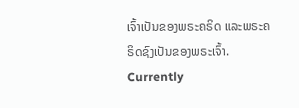ເຈົ້າເປັນຂອງພຣະຄຣິດ ແລະພຣະຄຣິດຊົງເປັນຂອງພຣະເຈົ້າ.
Currently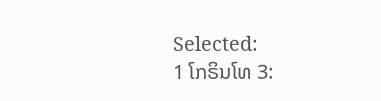Selected:
1 ໂກຣິນໂທ 3: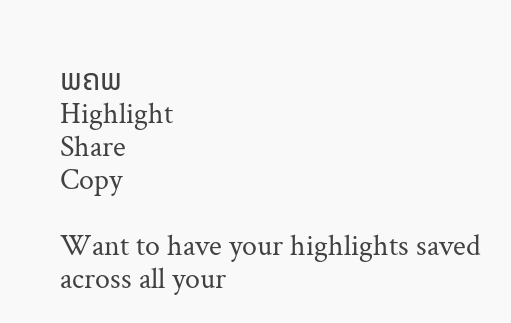ພຄພ
Highlight
Share
Copy

Want to have your highlights saved across all your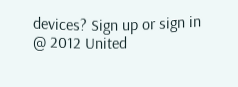devices? Sign up or sign in
@ 2012 United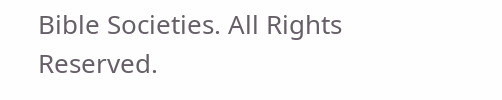Bible Societies. All Rights Reserved.